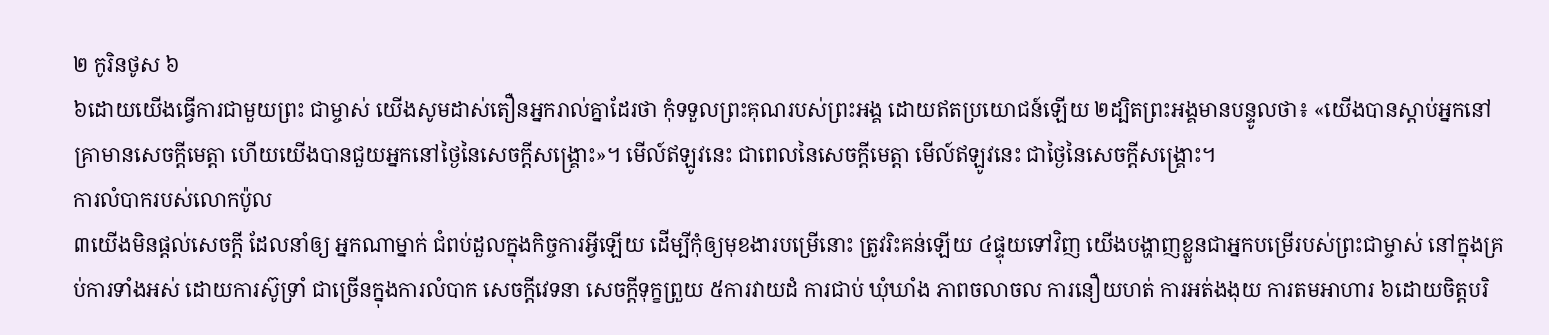២ កូរិនថូស ៦
៦ដោយយើងធ្វើការជាមួយព្រះ ជាម្ចាស់ យើងសូមដាស់តឿនអ្នករាល់គ្នាដែរថា កុំទទួលព្រះគុណរបស់ព្រះអង្គ ដោយឥតប្រយោជន៍ឡើយ ២ដ្បិតព្រះអង្គមានបន្ទូលថា៖ «យើងបានស្តាប់អ្នកនៅគ្រាមានសេចក្ដីមេត្ដា ហើយយើងបានជួយអ្នកនៅថ្ងៃនៃសេចក្ដីសង្គ្រោះ»។ មើល៍ឥឡូវនេះ ជាពេលនៃសេចក្ដីមេត្ដា មើល៍ឥឡូវនេះ ជាថ្ងៃនៃសេចក្ដីសង្គ្រោះ។
ការលំបាករបស់លោកប៉ូល
៣យើងមិនផ្ដល់សេចក្ដី ដែលនាំឲ្យ អ្នកណាម្នាក់ ជំពប់ដួលក្នុងកិច្ចការអ្វីឡើយ ដើម្បីកុំឲ្យមុខងារបម្រើនោះ ត្រូវរិះគន់ឡើយ ៤ផ្ទុយទៅវិញ យើងបង្ហាញខ្លួនជាអ្នកបម្រើរបស់ព្រះជាម្ចាស់ នៅក្នុងគ្រប់ការទាំងអស់ ដោយការស៊ូទ្រាំ ជាច្រើនក្នុងការលំបាក សេចក្ដីវេទនា សេចក្ដីទុក្ខព្រួយ ៥ការវាយដំ ការជាប់ ឃុំឃាំង ភាពចលាចល ការនឿយហត់ ការអត់ងងុយ ការតមអាហារ ៦ដោយចិត្តបរិ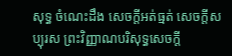សុទ្ធ ចំណេះដឹង សេចក្ដីអត់ធ្មត់ សេចក្ដីសប្បុរស ព្រះវិញ្ញាណបរិសុទ្ធសេចក្ដី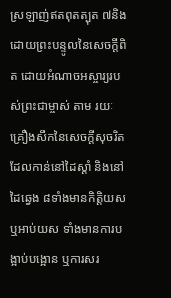ស្រឡាញ់ឥតពុតត្បុត ៧និងដោយព្រះបន្ទូលនៃសេចក្ដីពិត ដោយអំណាចអស្ចារ្យរបស់ព្រះជាម្ចាស់ តាម រយៈគ្រឿងសឹកនៃសេចក្ដីសុចរិត ដែលកាន់នៅដៃស្តាំ និងនៅដៃឆ្វេង ៨ទាំងមានកិត្តិយស ឬអាប់យស ទាំងមានការបង្អាប់បង្អោន ឬការសរ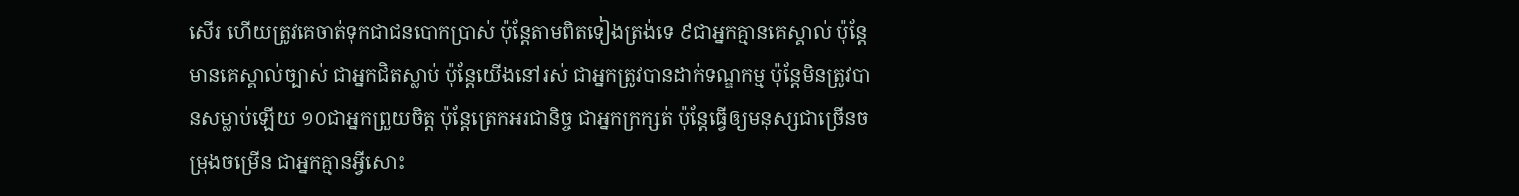សើរ ហើយត្រូវគេចាត់ទុកជាជនបោកប្រាស់ ប៉ុន្ដែតាមពិតទៀងត្រង់ទេ ៩ជាអ្នកគ្មានគេស្គាល់ ប៉ុន្ដែមានគេស្គាល់ច្បាស់ ជាអ្នកជិតស្លាប់ ប៉ុន្ដែយើងនៅរស់ ជាអ្នកត្រូវបានដាក់ទណ្ឌកម្ម ប៉ុន្ដែមិនត្រូវបានសម្លាប់ឡើយ ១០ជាអ្នកព្រួយចិត្ដ ប៉ុន្ដែត្រេកអរជានិច្ច ជាអ្នកក្រក្សត់ ប៉ុន្ដែធ្វើឲ្យមនុស្សជាច្រើនចម្រុងចម្រើន ជាអ្នកគ្មានអ្វីសោះ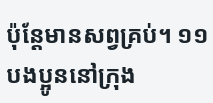ប៉ុន្ដែមានសព្វគ្រប់។ ១១បងប្អូននៅក្រុង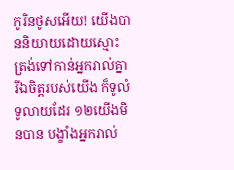កូរិនថូសអើយ! យើងបាននិយាយដោយស្មោះត្រង់ទៅកាន់អ្នករាល់គ្នា រីឯចិត្តរបស់យើង ក៏ទូលំទូលាយដែរ ១២យើងមិនបាន បង្ខាំងអ្នករាល់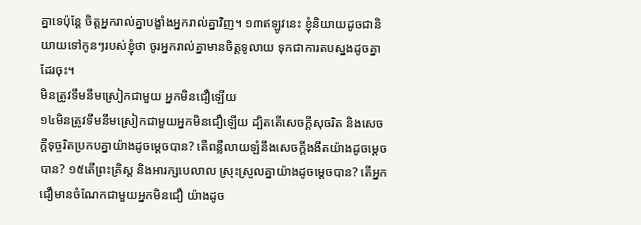គ្នាទេប៉ុន្ដែ ចិត្ដអ្នករាល់គ្នាបង្ខាំងអ្នករាល់គ្នាវិញ។ ១៣ឥឡូវនេះ ខ្ញុំនិយាយដូចជានិយាយទៅកូនៗរបស់ខ្ញុំថា ចូរអ្នករាល់គ្នាមានចិត្ដទូលាយ ទុកជាការតបស្នងដូចគ្នាដែរចុះ។
មិនត្រូវទឹមនឹមស្រៀកជាមួយ អ្នកមិនជឿឡើយ
១៤មិនត្រូវទឹមនឹមស្រៀកជាមួយអ្នកមិនជឿឡើយ ដ្បិតតើសេចក្ដីសុចរិត និងសេចក្ដីទុច្ចរិតប្រកបគ្នាយ៉ាងដូចម្ដេចបាន? តើពន្លឺលាយឡំនឹងសេចក្ដីងងឹតយ៉ាងដូចម្ដេចបាន? ១៥តើព្រះគ្រិស្ដ និងអារក្សបេលាល ស្រុះស្រួលគ្នាយ៉ាងដូចម្ដេចបាន? តើអ្នកជឿមានចំណែកជាមួយអ្នកមិនជឿ យ៉ាងដូច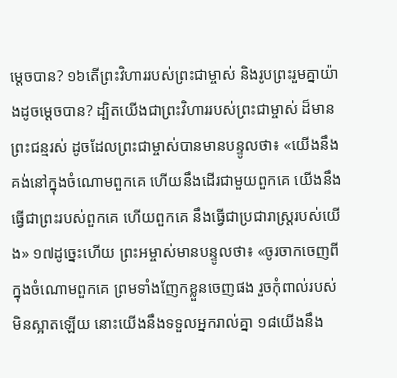ម្ដេចបាន? ១៦តើព្រះវិហាររបស់ព្រះជាម្ចាស់ និងរូបព្រះរួមគ្នាយ៉ាងដូចម្ដេចបាន? ដ្បិតយើងជាព្រះវិហាររបស់ព្រះជាម្ចាស់ ដ៏មានព្រះជន្មរស់ ដូចដែលព្រះជាម្ចាស់បានមានបន្ទូលថា៖ «យើងនឹងគង់នៅក្នុងចំណោមពួកគេ ហើយនឹងដើរជាមួយពួកគេ យើងនឹងធ្វើជាព្រះរបស់ពួកគេ ហើយពួកគេ នឹងធ្វើជាប្រជារាស្ដ្ររបស់យើង» ១៧ដូច្នេះហើយ ព្រះអម្ចាស់មានបន្ទូលថា៖ «ចូរចាកចេញពីក្នុងចំណោមពួកគេ ព្រមទាំងញែកខ្លួនចេញផង រួចកុំពាល់របស់មិនស្អាតឡើយ នោះយើងនឹងទទួលអ្នករាល់គ្នា ១៨យើងនឹង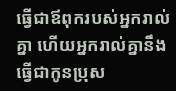ធ្វើជាឪពុករបស់អ្នករាល់គ្នា ហើយអ្នករាល់គ្នានឹងធ្វើជាកូនប្រុស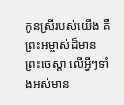កូនស្រីរបស់យើង គឺព្រះអម្ចាស់ដ៏មានព្រះចេស្តា លើអ្វីៗទាំងអស់មាន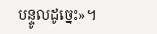បន្ទូលដូច្នេះ»។